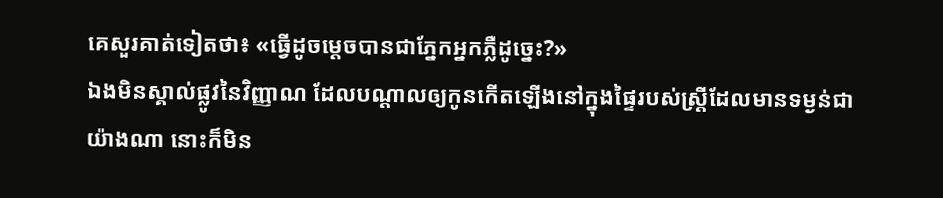គេសួរគាត់ទៀតថា៖ «ធ្វើដូចម្តេចបានជាភ្នែកអ្នកភ្លឺដូច្នេះ?»
ឯងមិនស្គាល់ផ្លូវនៃវិញ្ញាណ ដែលបណ្ដាលឲ្យកូនកើតឡើងនៅក្នុងផ្ទៃរបស់ស្ត្រីដែលមានទម្ងន់ជាយ៉ាងណា នោះក៏មិន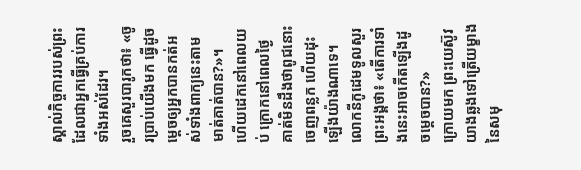ស្គាល់កិច្ចការរបស់ព្រះ ដែលជាអ្នកធ្វើគ្រប់ការទាំងអស់ដែរ។
រួចគេសួរបារូកថា៖ «ចូរប្រាប់យើងមក ធ្វើដូចម្តេចឲ្យអ្នកបានកត់អស់ទាំងពាក្យនេះតាមមាត់គាត់បាន?»។
ហើយដេកនៅពេលយប់ ក្រោកនៅពេលថ្ងៃ គាត់មិនដឹងថាពូជនោះចេញពន្លក ហើយដុះឡើងយ៉ាងណាទេ។
លោកនីកូដេមទូលសួរព្រះអង្គថា៖ «តើការទាំងនេះអាចកើតឡើងដូចម្តេចបាន?»
ក្រោយមក ព្រះយេស៊ូវយាងឆ្លងទៅត្រើយម្ខាងនៃសមុ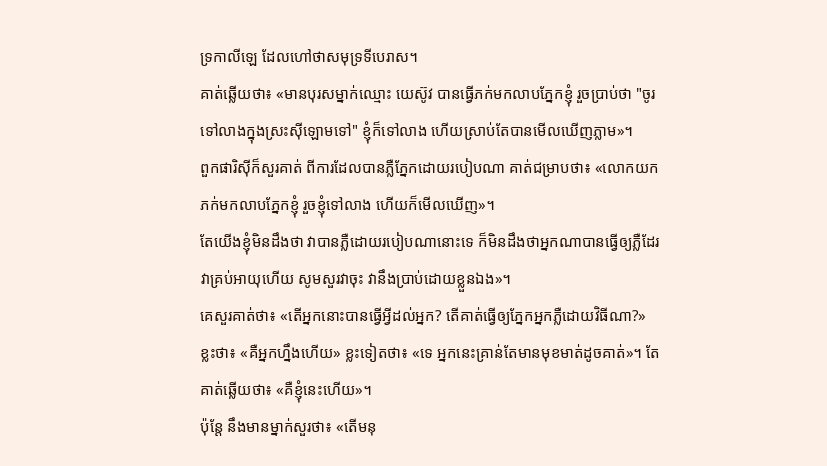ទ្រកាលីឡេ ដែលហៅថាសមុទ្រទីបេរាស។
គាត់ឆ្លើយថា៖ «មានបុរសម្នាក់ឈ្មោះ យេស៊ូវ បានធ្វើភក់មកលាបភ្នែកខ្ញុំ រួចប្រាប់ថា "ចូរទៅលាងក្នុងស្រះស៊ីឡោមទៅ" ខ្ញុំក៏ទៅលាង ហើយស្រាប់តែបានមើលឃើញភ្លាម»។
ពួកផារិស៊ីក៏សួរគាត់ ពីការដែលបានភ្លឺភ្នែកដោយរបៀបណា គាត់ជម្រាបថា៖ «លោកយកភក់មកលាបភ្នែកខ្ញុំ រួចខ្ញុំទៅលាង ហើយក៏មើលឃើញ»។
តែយើងខ្ញុំមិនដឹងថា វាបានភ្លឺដោយរបៀបណានោះទេ ក៏មិនដឹងថាអ្នកណាបានធ្វើឲ្យភ្លឺដែរ វាគ្រប់អាយុហើយ សូមសួរវាចុះ វានឹងប្រាប់ដោយខ្លួនឯង»។
គេសួរគាត់ថា៖ «តើអ្នកនោះបានធ្វើអ្វីដល់អ្នក? តើគាត់ធ្វើឲ្យភ្នែកអ្នកភ្លឺដោយវិធីណា?»
ខ្លះថា៖ «គឺអ្នកហ្នឹងហើយ» ខ្លះទៀតថា៖ «ទេ អ្នកនេះគ្រាន់តែមានមុខមាត់ដូចគាត់»។ តែគាត់ឆ្លើយថា៖ «គឺខ្ញុំនេះហើយ»។
ប៉ុន្តែ នឹងមានម្នាក់សួរថា៖ «តើមនុ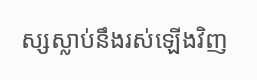ស្សស្លាប់នឹងរស់ឡើងវិញ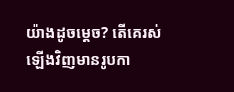យ៉ាងដូចម្តេច? តើគេរស់ឡើងវិញមានរូបកា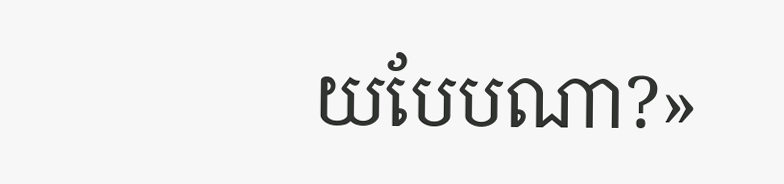យបែបណា?»